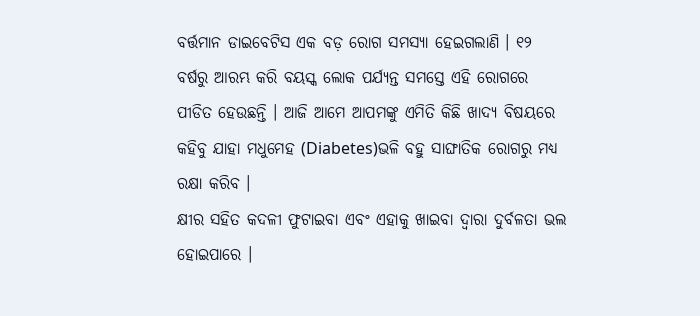ବର୍ତ୍ତମାନ ଡାଇବେଟିସ ଏକ ବଡ଼ ରୋଗ ସମସ୍ୟା ହେଇଗଲାଣି । ୧୨ ବର୍ଷରୁ ଆରମ୍ଭ କରି ବୟସ୍କ ଲୋକ ପର୍ଯ୍ୟନ୍ତ ସମସ୍ତେ ଏହି ରୋଗରେ ପୀଡିତ ହେଉଛନ୍ତି । ଆଜି ଆମେ ଆପମଙ୍କୁ ଏମିତି କିଛି ଖାଦ୍ୟ ବିଷୟରେ କହିବୁ ଯାହା ମଧୁମେହ (Diabetes)ଭଳି ବହୁ ସାଙ୍ଘାତିକ ରୋଗରୁ ମଧ୍ୟ ରକ୍ଷା କରିବ ।
କ୍ଷୀର ସହିତ କଦଳୀ ଫୁଟାଇବା ଏବଂ ଏହାକୁ ଖାଇବା ଦ୍ୱାରା ଦୁର୍ବଳତା ଭଲ ହୋଇପାରେ ।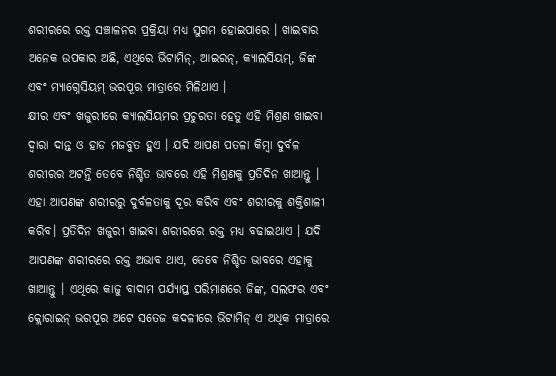ଶରୀରରେ ରକ୍ତ ସଞ୍ଚାଳନର ପ୍ରକ୍ରିୟା ମଧ୍ୟ ସୁଗମ ହୋଇପାରେ । ଖାଇବାର ଅନେକ ଉପକାର ଅଛି, ଏଥିରେ ଭିଟାମିନ୍, ଆଇରନ୍, କ୍ୟାଲସିୟମ୍, ଜିଙ୍କ ଏବଂ ମ୍ୟାଗ୍ନେସିୟମ୍ ଭରପୂର ମାତ୍ରାରେ ମିଳିଥାଏ ।
କ୍ଷୀର ଏବଂ ଖଜୁରୀରେ କ୍ୟାଲସିୟମର ପ୍ରଚୁରତା ହେତୁ ଏହି ମିଶ୍ରଣ ଖାଇବା ଦ୍ୱାରା ଦାନ୍ତ ଓ ହାଡ ମଜବୁତ ହୁଏ । ଯଦି ଆପଣ ପତଳା କିମ୍ବା ଦୁର୍ବଳ ଶରୀରର ଅଟନ୍ତି ତେବେ ନିଶ୍ଚିତ ଭାବରେ ଏହି ମିଶ୍ରଣକୁ ପ୍ରତିଦିନ ଖାଆନ୍ତୁ । ଏହା ଆପଣଙ୍କ ଶରୀରରୁ ଦୁର୍ବଳତାକୁ ଦୂର କରିବ ଏବଂ ଶରୀରକୁ ଶକ୍ତିଶାଳୀ କରିବ। ପ୍ରତିଦିନ ଖଜୁରୀ ଖାଇବା ଶରୀରରେ ରକ୍ତ ମଧ୍ୟ ବଢାଇଥାଏ । ଯଦି ଆପଣଙ୍କ ଶରୀରରେ ରକ୍ତ ଅଭାବ ଥାଏ, ତେବେ ନିଶ୍ଚିତ ଭାବରେ ଏହାକୁ ଖାଆନ୍ତୁ । ଏଥିରେ କାଜୁ ବାଦାମ ପର୍ଯ୍ୟାପ୍ତ ପରିମାଣରେ ଜିଙ୍କ, ସଲଫର ଏବଂ କ୍ଲୋରାଇନ୍ ଭରପୂର ଅଟେ ସତେଜ କଦଳୀରେ ଭିଟାମିନ୍ ଏ ଅଧିକ ମାତ୍ରାରେ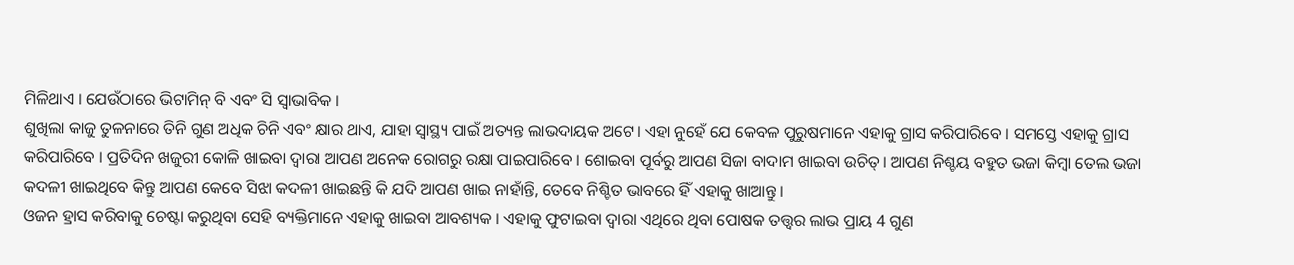ମିଳିଥାଏ । ଯେଉଁଠାରେ ଭିଟାମିନ୍ ବି ଏବଂ ସି ସ୍ୱାଭାବିକ ।
ଶୁଖିଲା କାଜୁ ତୁଳନାରେ ତିନି ଗୁଣ ଅଧିକ ଚିନି ଏବଂ କ୍ଷାର ଥାଏ, ଯାହା ସ୍ୱାସ୍ଥ୍ୟ ପାଇଁ ଅତ୍ୟନ୍ତ ଲାଭଦାୟକ ଅଟେ। ଏହା ନୁହେଁ ଯେ କେବଳ ପୁରୁଷମାନେ ଏହାକୁ ଗ୍ରାସ କରିପାରିବେ । ସମସ୍ତେ ଏହାକୁ ଗ୍ରାସ କରିପାରିବେ । ପ୍ରତିଦିନ ଖଜୁରୀ କୋଳି ଖାଇବା ଦ୍ୱାରା ଆପଣ ଅନେକ ରୋଗରୁ ରକ୍ଷା ପାଇପାରିବେ । ଶୋଇବା ପୂର୍ବରୁ ଆପଣ ସିଜା ବାଦାମ ଖାଇବା ଉଚିତ୍। ଆପଣ ନିଶ୍ଚୟ ବହୁତ ଭଜା କିମ୍ବା ତେଲ ଭଜା କଦଳୀ ଖାଇଥିବେ କିନ୍ତୁ ଆପଣ କେବେ ସିଝା କଦଳୀ ଖାଇଛନ୍ତି କି ଯଦି ଆପଣ ଖାଇ ନାହାଁନ୍ତି, ତେବେ ନିଶ୍ଚିତ ଭାବରେ ହିଁ ଏହାକୁ ଖାଆନ୍ତୁ ।
ଓଜନ ହ୍ରାସ କରିବାକୁ ଚେଷ୍ଟା କରୁଥିବା ସେହି ବ୍ୟକ୍ତିମାନେ ଏହାକୁ ଖାଇବା ଆବଶ୍ୟକ । ଏହାକୁ ଫୁଟାଇବା ଦ୍ୱାରା ଏଥିରେ ଥିବା ପୋଷକ ତତ୍ତ୍ୱର ଲାଭ ପ୍ରାୟ 4 ଗୁଣ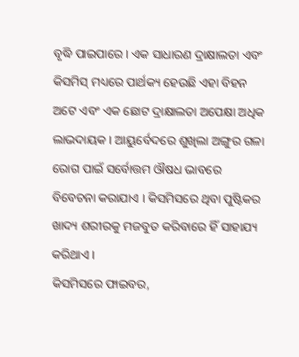ବୃଦ୍ଧି ପାଇପାରେ । ଏକ ସାଧାରଣ ଦ୍ରାକ୍ଷାଲତା ଏବଂ କିସମିସ୍ ମଧ୍ୟରେ ପାର୍ଥକ୍ୟ ହେଉଛି ଏହା ବିହନ ଅଟେ ଏବଂ ଏକ ଛୋଟ ଦ୍ରାକ୍ଷାଲତା ଅପେକ୍ଷା ଅଧିକ ଲାଭଦାୟକ । ଆୟୁର୍ବେଦରେ ଶୁଖିଲା ଅଙ୍ଗୁର ଗଳା ରୋଗ ପାଇଁ ସର୍ବୋତ୍ତମ ଔଷଧ ଭାବରେ ବିବେଚନା କରାଯାଏ । କିସମିସରେ ଥିବା ପୁଷ୍ଟିକର ଖାଦ୍ୟ ଶରୀରକୁ ମଜବୁତ କରିବାରେ ହିଁ ସାହାଯ୍ୟ କରିଥାଏ ।
କିସମିସରେ ଫାଇବର,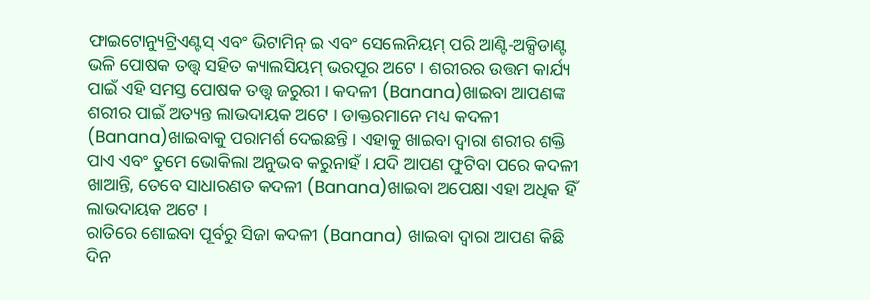ଫାଇଟୋନ୍ୟୁଟ୍ରିଏଣ୍ଟସ୍ ଏବଂ ଭିଟାମିନ୍ ଇ ଏବଂ ସେଲେନିୟମ୍ ପରି ଆଣ୍ଟି-ଅକ୍ସିଡାଣ୍ଟ ଭଳି ପୋଷକ ତତ୍ତ୍ୱ ସହିତ କ୍ୟାଲସିୟମ୍ ଭରପୂର ଅଟେ । ଶରୀରର ଉତ୍ତମ କାର୍ଯ୍ୟ ପାଇଁ ଏହି ସମସ୍ତ ପୋଷକ ତତ୍ତ୍ୱ ଜରୁରୀ । କଦଳୀ (Banana)ଖାଇବା ଆପଣଙ୍କ ଶରୀର ପାଇଁ ଅତ୍ୟନ୍ତ ଲାଭଦାୟକ ଅଟେ । ଡାକ୍ତରମାନେ ମଧ୍ୟ କଦଳୀ (Banana)ଖାଇବାକୁ ପରାମର୍ଶ ଦେଇଛନ୍ତି । ଏହାକୁ ଖାଇବା ଦ୍ୱାରା ଶରୀର ଶକ୍ତି ପାଏ ଏବଂ ତୁମେ ଭୋକିଲା ଅନୁଭବ କରୁନାହଁ । ଯଦି ଆପଣ ଫୁଟିବା ପରେ କଦଳୀ ଖାଆନ୍ତି, ତେବେ ସାଧାରଣତ କଦଳୀ (Banana)ଖାଇବା ଅପେକ୍ଷା ଏହା ଅଧିକ ହିଁ ଲାଭଦାୟକ ଅଟେ ।
ରାତିରେ ଶୋଇବା ପୂର୍ବରୁ ସିଜା କଦଳୀ (Banana) ଖାଇବା ଦ୍ୱାରା ଆପଣ କିଛି ଦିନ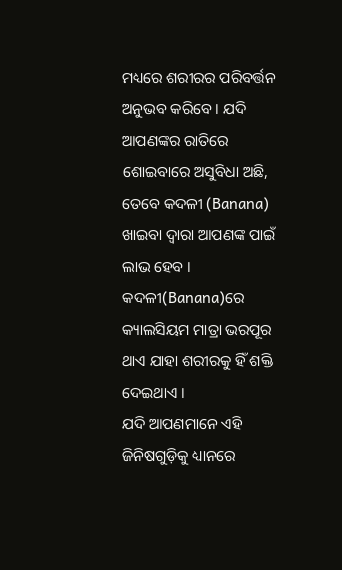ମଧ୍ୟରେ ଶରୀରର ପରିବର୍ତ୍ତନ ଅନୁଭବ କରିବେ । ଯଦି ଆପଣଙ୍କର ରାତିରେ ଶୋଇବାରେ ଅସୁବିଧା ଅଛି, ତେବେ କଦଳୀ (Banana) ଖାଇବା ଦ୍ୱାରା ଆପଣଙ୍କ ପାଇଁ ଲାଭ ହେବ । କଦଳୀ(Banana)ରେ କ୍ୟାଲସିୟମ ମାତ୍ରା ଭରପୂର ଥାଏ ଯାହା ଶରୀରକୁ ହିଁ ଶକ୍ତି ଦେଇଥାଏ ।
ଯଦି ଆପଣମାନେ ଏହି ଜିନିଷଗୁଡ଼ିକୁ ଧ୍ୟାନରେ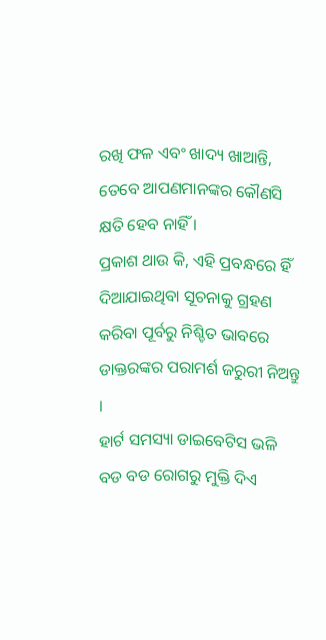ରଖି ଫଳ ଏବଂ ଖାଦ୍ୟ ଖାଆନ୍ତି, ତେବେ ଆପଣମାନଙ୍କର କୌଣସି କ୍ଷତି ହେବ ନାହିଁ ।
ପ୍ରକାଶ ଥାଉ କି, ଏହି ପ୍ରବନ୍ଧରେ ହିଁ ଦିଆଯାଇଥିବା ସୂଚନାକୁ ଗ୍ରହଣ କରିବା ପୂର୍ବରୁ ନିଶ୍ଚିତ ଭାବରେ ଡାକ୍ତରଙ୍କର ପରାମର୍ଶ ଜରୁରୀ ନିଅନ୍ତୁ ।
ହାର୍ଟ ସମସ୍ୟା ଡାଇବେଟିସ ଭଳି ବଡ ବଡ ରୋଗରୁ ମୁକ୍ତି ଦିଏ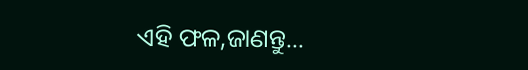ଏହି ଫଳ,ଜାଣନ୍ତୁ...